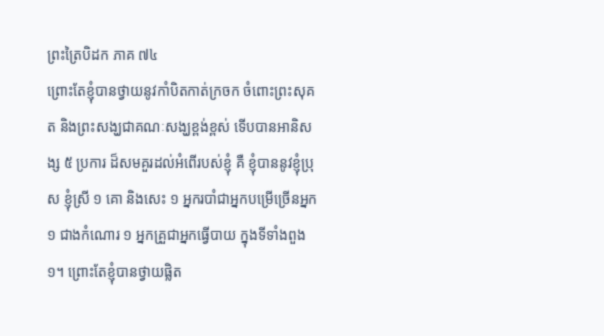ព្រះត្រៃបិដក ភាគ ៧៤
ព្រោះតែខ្ញុំបានថ្វាយនូវកាំបិតកាត់ក្រចក ចំពោះព្រះសុគត និងព្រះសង្ឃជាគណៈសង្ឃខ្ពង់ខ្ពស់ ទើបបានអានិសង្ស ៥ ប្រការ ដ៏សមគួរដល់អំពើរបស់ខ្ញុំ គឺ ខ្ញុំបាននូវខ្ញុំប្រុស ខ្ញុំស្រី ១ គោ និងសេះ ១ អ្នករបាំជាអ្នកបម្រើច្រើនអ្នក ១ ជាងកំណោរ ១ អ្នកគ្រួជាអ្នកធ្វើបាយ ក្នុងទីទាំងពួង ១។ ព្រោះតែខ្ញុំបានថ្វាយផ្លិត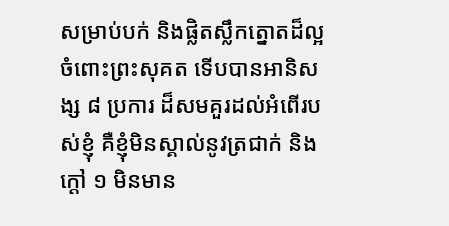សម្រាប់បក់ និងផ្លិតស្លឹកត្នោតដ៏ល្អ ចំពោះព្រះសុគត ទើបបានអានិសង្ស ៨ ប្រការ ដ៏សមគួរដល់អំពើរបស់ខ្ញុំ គឺខ្ញុំមិនស្គាល់នូវត្រជាក់ និងក្តៅ ១ មិនមាន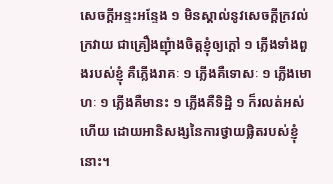សេចក្តីអន្ទះអន្ទែង ១ មិនស្គាល់នូវសេចក្តីក្រវល់ក្រវាយ ជាគ្រឿងញុំាងចិត្តខ្ញុំឲ្យក្តៅ ១ ភ្លើងទាំងពួងរបស់ខ្ញុំ គឺភ្លើងរាគៈ ១ ភ្លើងគឺទោសៈ ១ ភ្លើងមោហៈ ១ ភ្លើងគឺមានះ ១ ភ្លើងគឺទិដ្ឋិ ១ ក៏រលត់អស់ហើយ ដោយអានិសង្សនៃការថ្វាយផ្លិតរបស់ខ្ញុំនោះ។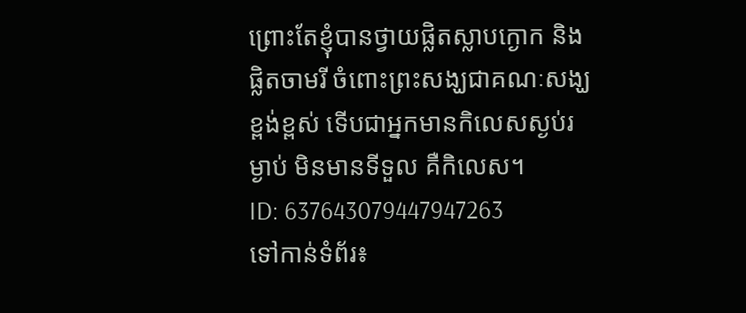ព្រោះតែខ្ញុំបានថ្វាយផ្លិតស្លាបក្ងោក និងផ្លិតចាមរី ចំពោះព្រះសង្ឃជាគណៈសង្ឃខ្ពង់ខ្ពស់ ទើបជាអ្នកមានកិលេសស្ងប់រម្ងាប់ មិនមានទីទួល គឺកិលេស។
ID: 637643079447947263
ទៅកាន់ទំព័រ៖